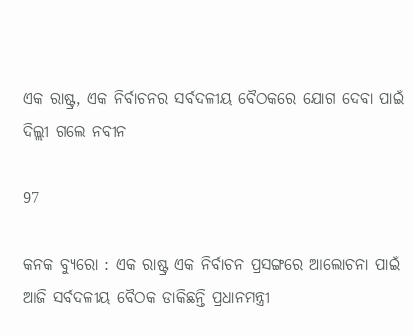ଏକ ରାଷ୍ଟ୍ର, ଏକ ନିର୍ବାଚନର ସର୍ବଦଳୀୟ ବୈଠକରେ ଯୋଗ ଦେବା ପାଇଁ ଦିଲ୍ଲୀ ଗଲେ ନବୀନ

97

କନକ ବ୍ୟୁରୋ : ଏକ ରାଷ୍ଟ୍ର ଏକ ନିର୍ବାଚନ ପ୍ରସଙ୍ଗରେ ଆଲୋଚନା ପାଇଁ ଆଜି ସର୍ବଦଳୀୟ ବୈଠକ ଡାକିଛନ୍ତି ପ୍ରଧାନମନ୍ତ୍ରୀ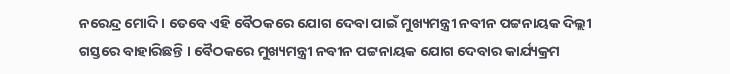ନରେନ୍ଦ୍ର ମୋଦି । ତେବେ ଏହି ବୈଠକରେ ଯୋଗ ଦେବା ପାଇଁ ମୁଖ୍ୟମନ୍ତ୍ରୀ ନବୀନ ପଟ୍ଟନାୟକ ଦିଲ୍ଲୀ ଗସ୍ତରେ ବାହାରିଛନ୍ତି । ବୈଠକରେ ମୁଖ୍ୟମନ୍ତ୍ରୀ ନବୀନ ପଟ୍ଟନାୟକ ଯୋଗ ଦେବାର କାର୍ଯ୍ୟକ୍ରମ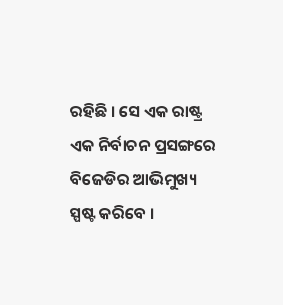ରହିଛି । ସେ ଏକ ରାଷ୍ଟ୍ର ଏକ ନିର୍ବାଚନ ପ୍ରସଙ୍ଗରେ ବିଜେଡିର ଆଭିମୁଖ୍ୟ ସ୍ପଷ୍ଟ କରିବେ ।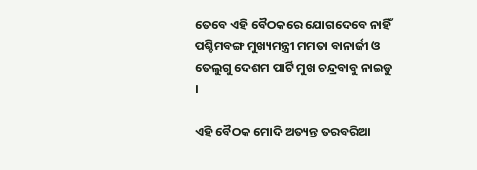ତେବେ ଏହି ବୈଠକରେ ଯୋଗଦେବେ ନାହିଁ ପଶ୍ଚିମବଙ୍ଗ ମୁଖ୍ୟମନ୍ତ୍ରୀ ମମତା ବାନାର୍ଜୀ ଓ ତେଲୁଗୁ ଦେଶମ ପାର୍ଟି ମୁଖ ଚନ୍ଦ୍ରବାବୁ ନାଇଡୁ ।

ଏହି ବୈଠକ ମୋଦି ଅତ୍ୟନ୍ତ ତରବରିଆ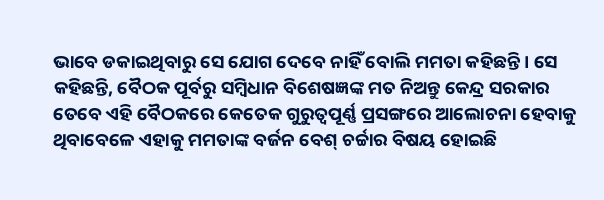ଭାବେ ଡକାଇଥିବାରୁ ସେ ଯୋଗ ଦେବେ ନାହିଁ ବୋଲି ମମତା କହିଛନ୍ତି । ସେ କହିଛନ୍ତି, ବୈଠକ ପୂର୍ବରୁ ସମ୍ବିଧାନ ବିଶେଷଜ୍ଞଙ୍କ ମତ ନିଅନ୍ତୁ କେନ୍ଦ୍ର ସରକାର ତେବେ ଏହି ବୈଠକରେ କେତେକ ଗୁରୁତ୍ୱପୂର୍ଣ୍ଣ ପ୍ରସଙ୍ଗରେ ଆଲୋଚନା ହେବାକୁ ଥିବାବେଳେ ଏହାକୁ ମମତାଙ୍କ ବର୍ଜନ ବେଶ୍ ଚର୍ଚ୍ଚାର ବିଷୟ ହୋଇଛି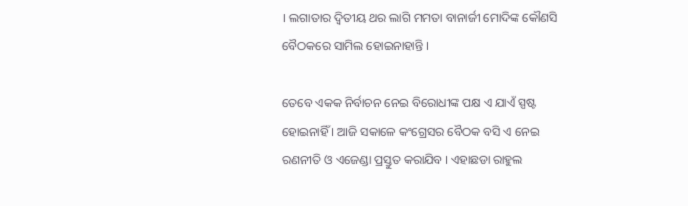। ଲଗାତାର ଦ୍ୱିତୀୟ ଥର ଲାଗି ମମତା ବାନାର୍ଜୀ ମୋଦିଙ୍କ କୌଣସି ବୈଠକରେ ସାମିଲ ହୋଇନାହାନ୍ତି ।

ତେବେ ଏକକ ନିର୍ବାଚନ ନେଇ ବିରୋଧୀଙ୍କ ପକ୍ଷ ଏ ଯାଏଁ ସ୍ପଷ୍ଟ ହୋଇନାହିଁ । ଆଜି ସକାଳେ କଂଗ୍ରେସର ବୈଠକ ବସି ଏ ନେଇ ରଣନୀତି ଓ ଏଜେଣ୍ଡା ପ୍ରସ୍ତୁତ କରାଯିବ । ଏହାଛଡା ରାହୁଲ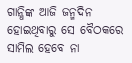ଗାନ୍ଧିଙ୍କ ଆଜି ଜନ୍ମଦିନ ହୋଇଥିବାରୁ ସେ ବୈଠକରେ ସାମିଲ ହେବେ ନା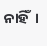ନାହିଁ  ।